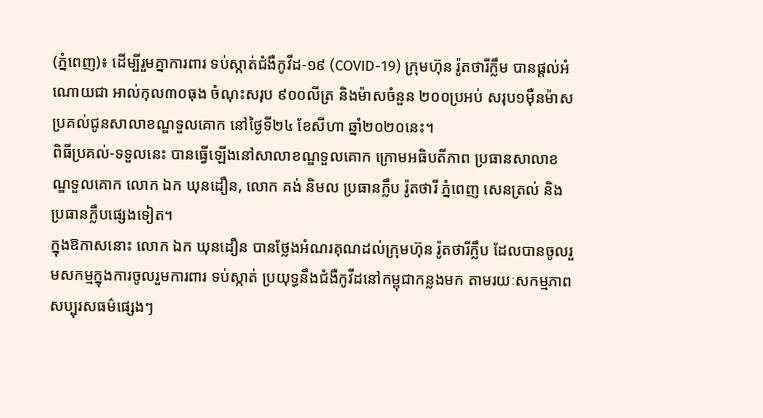(ភ្នំពេញ)៖ ដើម្បីរួមគ្នាការពារ ទប់ស្កាត់ជំងឺកូវីដ-១៩ (COVID-19) ក្រុមហ៊ុន រ៉ូតថារីក្លឹម បានផ្ដល់អំណោយជា អាល់កុល៣០ធុង ចំណុះសរុប ៩០០លីត្រ និងម៉ាសចំនួន ២០០ប្រអប់ សរុប១ម៉ឺនម៉ាស ប្រគល់ជូនសាលាខណ្ឌទួលគោក នៅថ្ងៃទី២៤ ខែសីហា ឆ្នាំ២០២០នេះ។
ពិធីប្រគល់-ទទួលនេះ បានធ្វើឡើងនៅសាលាខណ្ឌទួលគោក ក្រោមអធិបតីភាព ប្រធានសាលាខណ្ឌទួលគោក លោក ឯក ឃុនដឿន, លោក គង់ និមល ប្រធានក្លឹប រ៉ូតថារី ភ្នំពេញ សេនត្រល់ និងប្រធានក្លឹបផ្សេងទៀត។
ក្នុងឱកាសនោះ លោក ឯក ឃុនដឿន បានថ្លែងអំណរគុណដល់ក្រុមហ៊ុន រ៉ូតថារីក្លឹប ដែលបានចូលរួមសកម្មក្នុងការចូលរួមការពារ ទប់ស្កាត់ ប្រយុទ្ធនឹងជំងឺកូវីដនៅកម្ពុជាកន្លងមក តាមរយៈសកម្មភាពសប្បុរសធម៌ផ្សេងៗ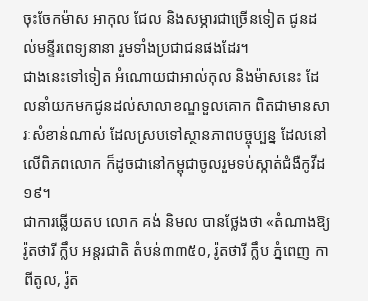ចុះចែកម៉ាស អាកុល ជែល និងសម្ភារជាច្រើនទៀត ជូនដល់មន្ទីរពេទ្យនានា រួមទាំងប្រជាជនផងដែរ។
ជាងនេះទៅទៀត អំណោយជាអាល់កុល និងម៉ាសនេះ ដែលនាំយកមកជូនដល់សាលាខណ្ឌទួលគោក ពិតជាមានសារៈសំខាន់ណាស់ ដែលស្របទៅស្ថានភាពបច្ចុប្បន្ន ដែលនៅលើពិភពលោក ក៏ដូចជានៅកម្ពុជាចូលរួមទប់ស្កាត់ជំងឺកូវីដ១៩។
ជាការឆ្លើយតប លោក គង់ និមល បានថ្លែងថា «តំណាងឱ្យ រ៉ូតថារី ក្លឹប អន្តរជាតិ តំបន់៣៣៥០, រ៉ូតថារី ក្លឹប ភ្នំពេញ កាពីតូល, រ៉ូត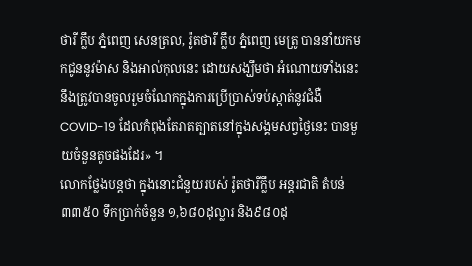ថារី ក្លឹប ភ្នំពេញ សេនត្រល, រ៉ូតថារី ក្លឹប ភ្នំពេញ មេត្រូ បាននាំយកមកជូននូវម៉ាស និងអាល់កុលនេះ ដោយសង្ឃឹមថា អំណោយទាំងនេះ នឹងត្រូវបានចូលរួមចំណែកក្នុងការប្រើប្រាស់ទប់ស្កាត់នូវជំងឺ COVID-19 ដែលកំពុងតែរាតត្បាតនៅក្នុងសង្គមសព្វថ្ងៃនេះ បានមួយចំនួនតូចផងដែរ» ។
លោកថ្លែងបន្ដថា ក្នុងនោះជំនួយរបស់ រ៉ូតថារីក្លឹប អន្តរជាតិ តំបន់៣៣៥០ ទឹកប្រាក់ចំនួន ១,៦៨០ដុល្លារ និង៩៨០ដុ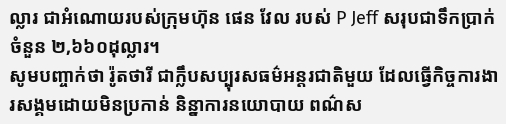ល្លារ ជាអំណោយរបស់ក្រុមហ៊ុន ផេន វែល របស់ P Jeff សរុបជាទឹកប្រាក់ចំនួន ២,៦៦០ដុល្លារ។
សូមបញ្ចាក់ថា រ៉ូតថារី ជាក្លឹបសប្បុរសធម៌អន្តរជាតិមួយ ដែលធ្វើកិច្ចការងារសង្គមដោយមិនប្រកាន់ និន្នាការនយោបាយ ពណ៌ស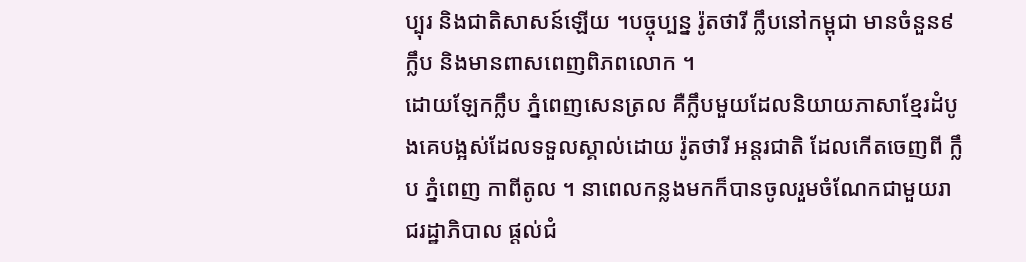ប្បុរ និងជាតិសាសន៍ឡើយ ។បច្ចុប្បន្ន រ៉ូតថារី ក្លឹបនៅកម្ពុជា មានចំនួន៩ក្លឹប និងមានពាសពេញពិភពលោក ។
ដោយឡែកក្លឹប ភ្នំពេញសេនត្រល គឺក្លឹបមួយដែលនិយាយភាសាខ្មែរដំបូងគេបង្អស់ដែលទទួលស្គាល់ដោយ រ៉ូតថារី អន្តរជាតិ ដែលកើតចេញពី ក្លឹប ភ្នំពេញ កាពីតូល ។ នាពេលកន្លងមកក៏បានចូលរួមចំណែកជាមួយរាជរដ្ឋាភិបាល ផ្តល់ជំ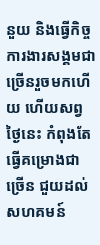នួយ និងធ្វើកិច្ចការងារសង្គមជាច្រើនរួចមកហើយ ហើយសព្វថ្ងៃនេះ កំពុងតែធ្វើគម្រោងជាច្រើន ជួយដល់សហគមន៍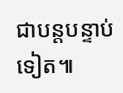ជាបន្តបន្ទាប់ទៀត៕